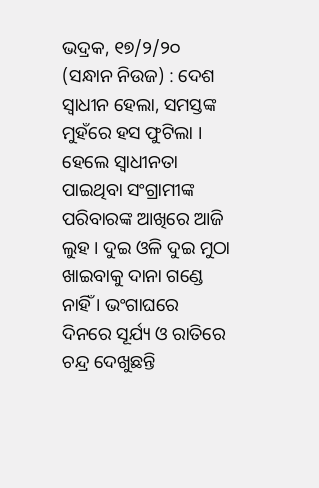ଭଦ୍ରକ, ୧୭/୨/୨୦ (ସନ୍ଧାନ ନିଉଜ) : ଦେଶ ସ୍ୱାଧୀନ ହେଲା, ସମସ୍ତଙ୍କ ମୁହଁରେ ହସ ଫୁଟିଲା । ହେଲେ ସ୍ୱାଧୀନତା ପାଇଥିବା ସଂଗ୍ରାମୀଙ୍କ ପରିବାରଙ୍କ ଆଖିରେ ଆଜି ଲୁହ । ଦୁଇ ଓଳି ଦୁଇ ମୁଠା ଖାଇବାକୁ ଦାନା ଗଣ୍ଡେ ନାହିଁ । ଭଂଗାଘରେ ଦିନରେ ସୂର୍ଯ୍ୟ ଓ ରାତିରେ ଚନ୍ଦ୍ର ଦେଖୁଛନ୍ତି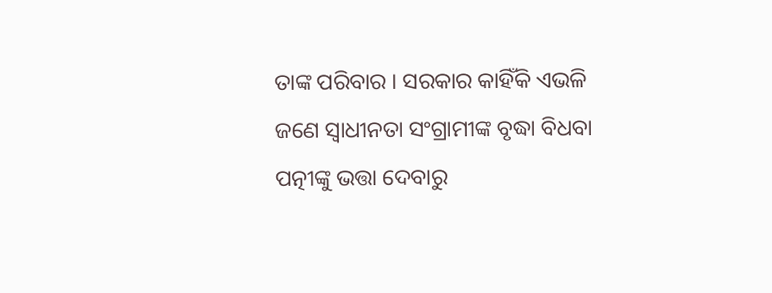ତାଙ୍କ ପରିବାର । ସରକାର କାହିଁକି ଏଭଳି ଜଣେ ସ୍ୱାଧୀନତା ସଂଗ୍ରାମୀଙ୍କ ବୃଦ୍ଧା ବିଧବା ପତ୍ନୀଙ୍କୁ ଭତ୍ତା ଦେବାରୁ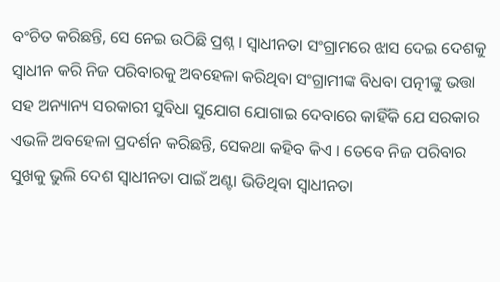ବଂଚିତ କରିଛନ୍ତି, ସେ ନେଇ ଉଠିଛି ପ୍ରଶ୍ନ । ସ୍ୱାଧୀନତା ସଂଗ୍ରାମରେ ଝାସ ଦେଇ ଦେଶକୁ ସ୍ୱାଧୀନ କରି ନିଜ ପରିବାରକୁ ଅବହେଳା କରିଥିବା ସଂଗ୍ରାମୀଙ୍କ ବିଧବା ପତ୍ନୀଙ୍କୁ ଭତ୍ତା ସହ ଅନ୍ୟାନ୍ୟ ସରକାରୀ ସୁବିଧା ସୁଯୋଗ ଯୋଗାଇ ଦେବାରେ କାହିଁକି ଯେ ସରକାର ଏଭଳି ଅବହେଳା ପ୍ରଦର୍ଶନ କରିଛନ୍ତି, ସେକଥା କହିବ କିଏ । ତେବେ ନିଜ ପରିବାର ସୁଖକୁ ଭୁଲି ଦେଶ ସ୍ୱାଧୀନତା ପାଇଁ ଅଣ୍ଟା ଭିଡିଥିବା ସ୍ୱାଧୀନତା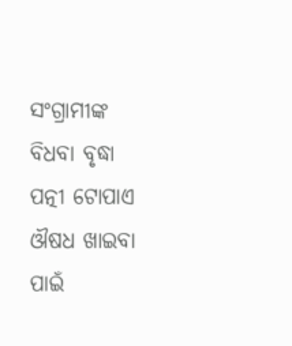ସଂଗ୍ରାମୀଙ୍କ ବିଧବା ବୃଦ୍ଧା ପତ୍ନୀ ଟୋପାଏ ଔଷଧ ଖାଇବା ପାଇଁ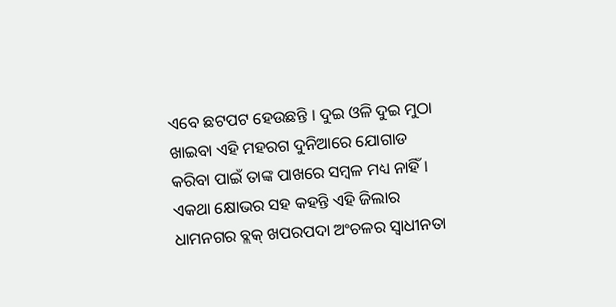ଏବେ ଛଟପଟ ହେଉଛନ୍ତି । ଦୁଇ ଓଳି ଦୁଇ ମୁଠା ଖାଇବା ଏହି ମହରଗ ଦୁନିଆରେ ଯୋଗାଡ କରିବା ପାଇଁ ତାଙ୍କ ପାଖରେ ସମ୍ବଳ ମଧ୍ୟ ନାହିଁ । ଏକଥା କ୍ଷୋଭର ସହ କହନ୍ତି ଏହି ଜିଲାର ଧାମନଗର ବ୍ଲକ୍ ଖପରପଦା ଅଂଚଳର ସ୍ୱାଧୀନତା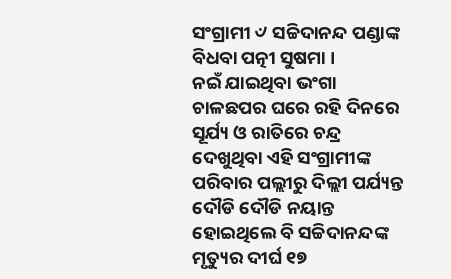ସଂଗ୍ରାମୀ ୰ ସଚ୍ଚିଦାନନ୍ଦ ପଣ୍ଡାଙ୍କ ବିଧବା ପତ୍ନୀ ସୁଷମା ।
ନଇଁ ଯାଇଥିବା ଭଂଗା ଚାଳଛପର ଘରେ ରହି ଦିନରେ ସୂର୍ଯ୍ୟ ଓ ରାତିରେ ଚନ୍ଦ୍ର ଦେଖୁଥିବା ଏହି ସଂଗ୍ରାମୀଙ୍କ ପରିବାର ପଲ୍ଲୀରୁ ଦିଲ୍ଲୀ ପର୍ଯ୍ୟନ୍ତ ଦୌଡି ଦୌଡି ନୟାନ୍ତ ହୋଇଥିଲେ ବି ସଚ୍ଚିଦାନନ୍ଦଙ୍କ ମୃତ୍ୟୁର ଦୀର୍ଘ ୧୭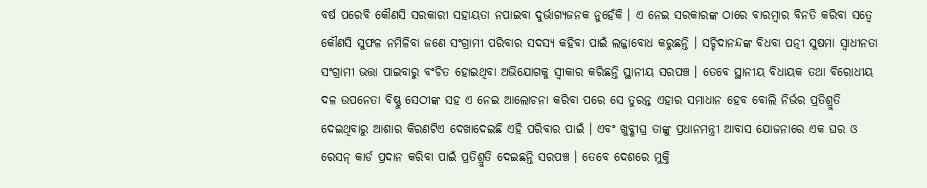ବର୍ଷ ପରେବି କୌଣସି ସରକାରୀ ସହାୟତା ନପାଇବା ଦୁର୍ଭାଗ୍ୟଜନକ ନୁହେଁକି । ଏ ନେଇ ସରକାରଙ୍କ ଠାରେ ବାରମ୍ବାର ବିନତି କରିବା ସତ୍ୱେ କୌଣସି ସୁଫଳ ନମିଳିବା ଜଣେ ସଂଗ୍ରାମୀ ପରିବାର ସଦସ୍ୟ କହିବା ପାଇଁ ଲଜ୍ଜାବୋଧ କରୁଛନ୍ତି । ସଚ୍ଚିଦାନନ୍ଦଙ୍କ ବିଧବା ପତ୍ନୀ ସୁଷମା ସ୍ୱାଧୀନତା ସଂଗ୍ରାମୀ ଭତ୍ତା ପାଇବାରୁ ବଂଚିତ ହୋଇଥିବା ଅଭିଯୋଗକୁ ସ୍ୱୀକାର କରିଛନ୍ତି ସ୍ଥାନୀୟ ସରପଞ୍ଚ । ତେବେ ସ୍ଥାନୀୟ ବିଧାୟକ ତଥା ବିରୋଧୀୟ ଦଳ ଉପନେତା ବିଷ୍ଣୁ ସେଠୀଙ୍କ ସହ ଏ ନେଇ ଆଲୋଚନା କରିବା ପରେ ସେ ତୁରନ୍ତ ଏହାର ସମାଧାନ ହେବ ବୋଲି ନିର୍ଭର ପ୍ରତିଶ୍ରୁତି ଦେଇଥିବାରୁ ଆଶାର କିରଣଟିଏ ଦେଖାଦେଇଛି ଏହି ପରିବାର ପାଇଁ । ଏବଂ ଖୁବ୍ଶୀଘ୍ର ତାଙ୍କୁ ପ୍ରଧାନମନ୍ତ୍ରୀ ଆବାସ ଯୋଜନାରେ ଏକ ଘର ଓ ରେସନ୍ କାର୍ଡ ପ୍ରଦାନ କରିବା ପାଇଁ ପ୍ରତିଶ୍ରୁତି ଦେଇଛନ୍ତି ସରପଞ୍ଚ । ତେବେ ଦେଶରେ ମୁକ୍ତି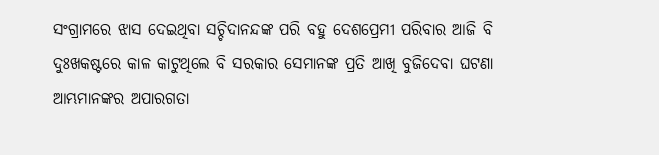ସଂଗ୍ରାମରେ ଝାସ ଦେଇଥିବା ସଚ୍ଚିଦାନନ୍ଦଙ୍କ ପରି ବହୁ ଦେଶପ୍ରେମୀ ପରିବାର ଆଜି ବି ଦୁଃଖକଷ୍ଟରେ କାଳ କାଟୁଥିଲେ ବି ସରକାର ସେମାନଙ୍କ ପ୍ରତି ଆଖି ବୁଜିଦେବା ଘଟଣା ଆମ୍ଭମାନଙ୍କର ଅପାରଗତା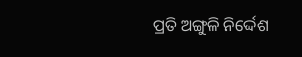ପ୍ରତି ଅଙ୍ଗୁଳି ନିର୍ଦ୍ଦେଶ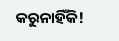କରୁନାହିଁକି!